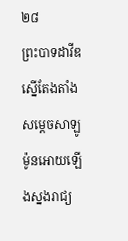២៨
ព្រះបាទដាវីឌស្នើតែងតាំងសម្ដេចសាឡូម៉ូនអោយឡើងស្នងរាជ្យ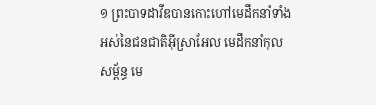១ ព្រះបាទដាវីឌបានកោះហៅមេដឹកនាំទាំងអស់នៃជនជាតិអ៊ីស្រាអែល មេដឹកនាំកុលសម្ព័ន្ធ មេ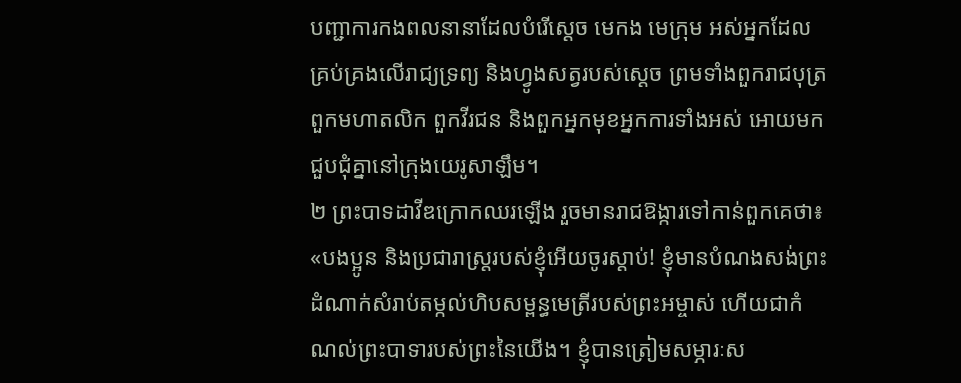បញ្ជាការកងពលនានាដែលបំរើស្ដេច មេកង មេក្រុម អស់អ្នកដែលគ្រប់គ្រងលើរាជ្យទ្រព្យ និងហ្វូងសត្វរបស់ស្ដេច ព្រមទាំងពួករាជបុត្រ ពួកមហាតលិក ពួកវីរជន និងពួកអ្នកមុខអ្នកការទាំងអស់ អោយមកជួបជុំគ្នានៅក្រុងយេរូសាឡឹម។
២ ព្រះបាទដាវីឌក្រោកឈរឡើង រួចមានរាជឱង្ការទៅកាន់ពួកគេថា៖
«បងប្អូន និងប្រជារាស្ត្ររបស់ខ្ញុំអើយចូរស្ដាប់! ខ្ញុំមានបំណងសង់ព្រះដំណាក់សំរាប់តម្កល់ហិបសម្ពន្ធមេត្រីរបស់ព្រះអម្ចាស់ ហើយជាកំណល់ព្រះបាទារបស់ព្រះនៃយើង។ ខ្ញុំបានត្រៀមសម្ភារៈស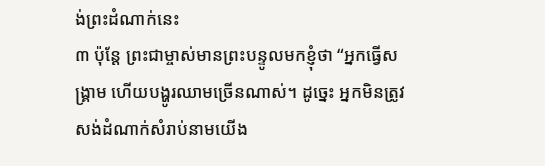ង់ព្រះដំណាក់នេះ
៣ ប៉ុន្តែ ព្រះជាម្ចាស់មានព្រះបន្ទូលមកខ្ញុំថា “អ្នកធ្វើសង្គ្រាម ហើយបង្ហូរឈាមច្រើនណាស់។ ដូច្នេះ អ្នកមិនត្រូវសង់ដំណាក់សំរាប់នាមយើង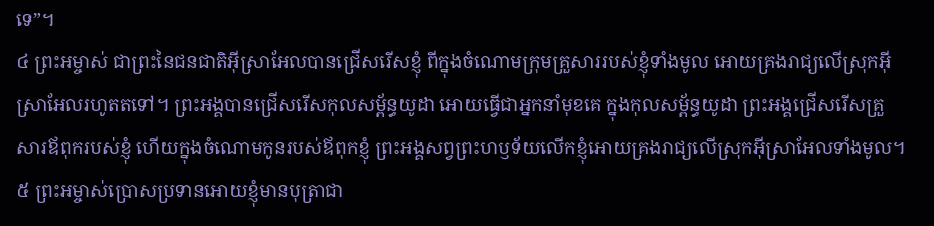ទេ”។
៤ ព្រះអម្ចាស់ ជាព្រះនៃជនជាតិអ៊ីស្រាអែលបានជ្រើសរើសខ្ញុំ ពីក្នុងចំណោមក្រុមគ្រួសាររបស់ខ្ញុំទាំងមូល អោយគ្រងរាជ្យលើស្រុកអ៊ីស្រាអែលរហូតតទៅ។ ព្រះអង្គបានជ្រើសរើសកុលសម្ព័ន្ធយូដា អោយធ្វើជាអ្នកនាំមុខគេ ក្នុងកុលសម្ព័ន្ធយូដា ព្រះអង្គជ្រើសរើសគ្រួសារឪពុករបស់ខ្ញុំ ហើយក្នុងចំណោមកូនរបស់ឪពុកខ្ញុំ ព្រះអង្គសព្វព្រះហឫទ័យលើកខ្ញុំអោយគ្រងរាជ្យលើស្រុកអ៊ីស្រាអែលទាំងមូល។
៥ ព្រះអម្ចាស់ប្រោសប្រទានអោយខ្ញុំមានបុត្រាជា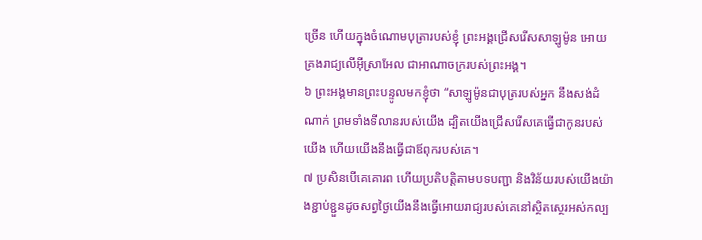ច្រើន ហើយក្នុងចំណោមបុត្រារបស់ខ្ញុំ ព្រះអង្គជ្រើសរើសសាឡូម៉ូន អោយគ្រងរាជ្យលើអ៊ីស្រាអែល ជាអាណាចក្ររបស់ព្រះអង្គ។
៦ ព្រះអង្គមានព្រះបន្ទូលមកខ្ញុំថា “សាឡូម៉ូនជាបុត្ររបស់អ្នក នឹងសង់ដំណាក់ ព្រមទាំងទីលានរបស់យើង ដ្បិតយើងជ្រើសរើសគេធ្វើជាកូនរបស់យើង ហើយយើងនឹងធ្វើជាឪពុករបស់គេ។
៧ ប្រសិនបើគេគោរព ហើយប្រតិបត្តិតាមបទបញ្ជា និងវិន័យរបស់យើងយ៉ាងខ្ជាប់ខ្ជួនដូចសព្វថ្ងៃយើងនឹងធ្វើអោយរាជ្យរបស់គេនៅស្ថិតស្ថេរអស់កល្ប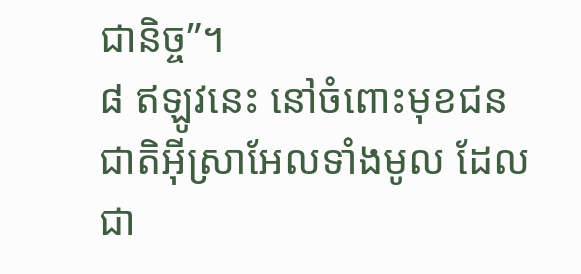ជានិច្ច”។
៨ ឥឡូវនេះ នៅចំពោះមុខជនជាតិអ៊ីស្រាអែលទាំងមូល ដែលជា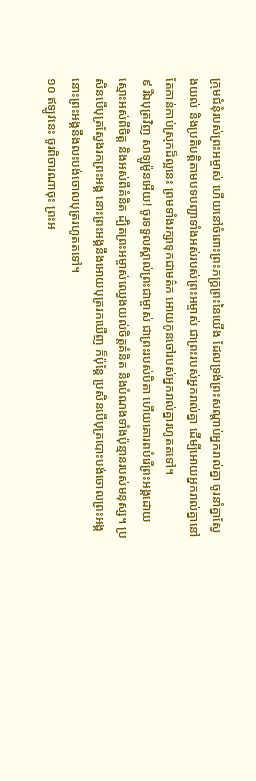ក្រុមជំនុំរបស់ព្រះអម្ចាស់ ហើយនៅចំពោះព្រះភក្ត្រព្រះនៃយើង ដែលទ្រង់ព្រះសណ្ដាប់អ្នករាល់គ្នា ចូរនាំគ្នាស្វែងយល់ និងប្រតិបត្តិតាមបទបញ្ជាទាំងអស់របស់ព្រះអម្ចាស់ ជាព្រះរបស់អ្នករាល់គ្នា ដើម្បីអោយអ្នករាល់គ្នានៅតែកាន់កាប់ស្រុកដ៏ល្អនេះ ព្រមទាំងរក្សាទុកជាមត៌ក អោយកូនចៅរបស់អ្នករាល់គ្នារហូតតទៅ។
៩ រីឯបុត្រវិញ សាឡូម៉ូនអើយ! ចូរទទួលស្គាល់ព្រះជាម្ចាស់ ជាព្រះរបស់បិតា ហើយគោរពបំរើព្រះអង្គដោយស្មោះអស់ពីចិត្ត និងអស់ពីគំនិត ដ្បិតព្រះអម្ចាស់ឈ្វេងយល់ចិត្តគំនិត និងបំណងទាំងប៉ុន្មានរបស់មនុស្ស។ ប្រសិនបើបុត្រស្វែងរកព្រះអង្គ នោះព្រះអង្គនឹងអោយបុត្ររកឃើញ ក៏ប៉ុន្តែ ប្រសិនបើបុត្របោះបង់ចោលព្រះអង្គ នោះព្រះអង្គនឹងលះបង់ចោលបុត្ររហូតតទៅ។
១០ ឥឡូវនេះ ចូរពិចារណាចុះ ព្រះអ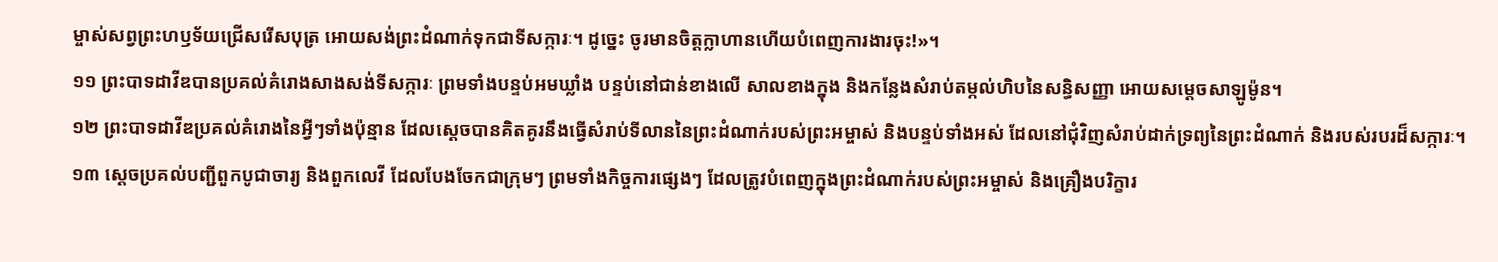ម្ចាស់សព្វព្រះហឫទ័យជ្រើសរើសបុត្រ អោយសង់ព្រះដំណាក់ទុកជាទីសក្ការៈ។ ដូច្នេះ ចូរមានចិត្តក្លាហានហើយបំពេញការងារចុះ!»។
១១ ព្រះបាទដាវីឌបានប្រគល់គំរោងសាងសង់ទីសក្ការៈ ព្រមទាំងបន្ទប់អមឃ្លាំង បន្ទប់នៅជាន់ខាងលើ សាលខាងក្នុង និងកន្លែងសំរាប់តម្កល់ហិបនៃសន្ធិសញ្ញា អោយសម្ដេចសាឡូម៉ូន។
១២ ព្រះបាទដាវីឌប្រគល់គំរោងនៃអ្វីៗទាំងប៉ុន្មាន ដែលស្ដេចបានគិតគូរនឹងធ្វើសំរាប់ទីលាននៃព្រះដំណាក់របស់ព្រះអម្ចាស់ និងបន្ទប់ទាំងអស់ ដែលនៅជុំវិញសំរាប់ដាក់ទ្រព្យនៃព្រះដំណាក់ និងរបស់របរដ៏សក្ការៈ។
១៣ ស្ដេចប្រគល់បញ្ជីពួកបូជាចារ្យ និងពួកលេវី ដែលបែងចែកជាក្រុមៗ ព្រមទាំងកិច្ចការផ្សេងៗ ដែលត្រូវបំពេញក្នុងព្រះដំណាក់របស់ព្រះអម្ចាស់ និងគ្រឿងបរិក្ខារ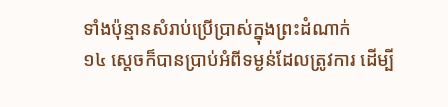ទាំងប៉ុន្មានសំរាប់ប្រើប្រាស់ក្នុងព្រះដំណាក់
១៤ ស្ដេចក៏បានប្រាប់អំពីទម្ងន់ដែលត្រូវការ ដើម្បី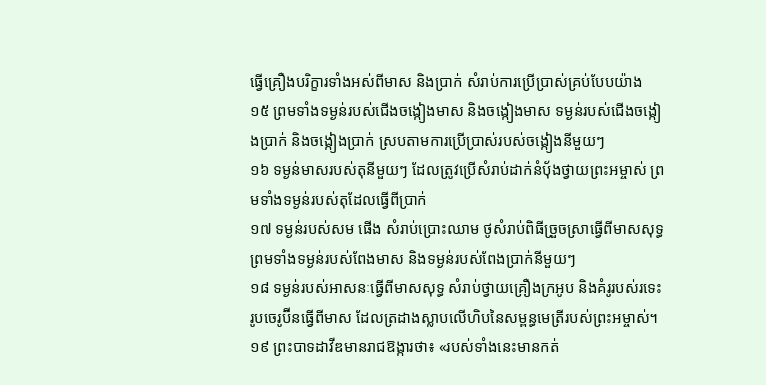ធ្វើគ្រឿងបរិក្ខារទាំងអស់ពីមាស និងប្រាក់ សំរាប់ការប្រើប្រាស់គ្រប់បែបយ៉ាង
១៥ ព្រមទាំងទម្ងន់របស់ជើងចង្កៀងមាស និងចង្កៀងមាស ទម្ងន់របស់ជើងចង្កៀងប្រាក់ និងចង្កៀងប្រាក់ ស្របតាមការប្រើប្រាស់របស់ចង្កៀងនីមួយៗ
១៦ ទម្ងន់មាសរបស់តុនីមួយៗ ដែលត្រូវប្រើសំរាប់ដាក់នំបុ័ងថ្វាយព្រះអម្ចាស់ ព្រមទាំងទម្ងន់របស់តុដែលធ្វើពីប្រាក់
១៧ ទម្ងន់របស់សម ផើង សំរាប់ប្រោះឈាម ថូសំរាប់ពិធីច្រួចស្រាធ្វើពីមាសសុទ្ធ ព្រមទាំងទម្ងន់របស់ពែងមាស និងទម្ងន់របស់ពែងប្រាក់នីមួយៗ
១៨ ទម្ងន់របស់អាសនៈធ្វើពីមាសសុទ្ធ សំរាប់ថ្វាយគ្រឿងក្រអូប និងគំរូរបស់រទេះ រូបចេរូប៊ីនធ្វើពីមាស ដែលត្រដាងស្លាបលើហិបនៃសម្ពន្ធមេត្រីរបស់ព្រះអម្ចាស់។
១៩ ព្រះបាទដាវីឌមានរាជឱង្ការថា៖ «របស់ទាំងនេះមានកត់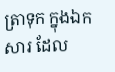ត្រាទុក ក្នុងឯកសារ ដែល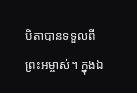បិតាបានទទួលពីព្រះអម្ចាស់។ ក្នុងឯ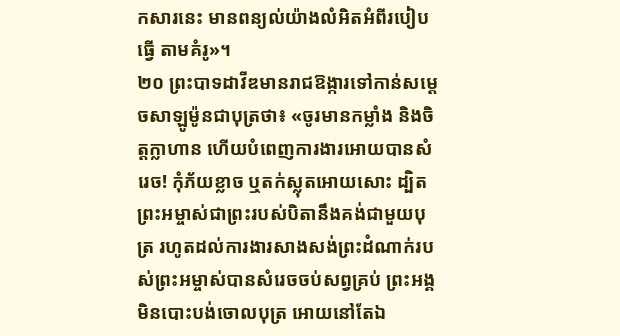កសារនេះ មានពន្យល់យ៉ាងលំអិតអំពីរបៀបធ្វើ តាមគំរូ»។
២០ ព្រះបាទដាវីឌមានរាជឱង្ការទៅកាន់សម្ដេចសាឡូម៉ូនជាបុត្រថា៖ «ចូរមានកម្លាំង និងចិត្តក្លាហាន ហើយបំពេញការងារអោយបានសំរេច! កុំភ័យខ្លាច ឬតក់ស្លុតអោយសោះ ដ្បិតព្រះអម្ចាស់ជាព្រះរបស់បិតានឹងគង់ជាមួយបុត្រ រហូតដល់ការងារសាងសង់ព្រះដំណាក់របស់ព្រះអម្ចាស់បានសំរេចចប់សព្វគ្រប់ ព្រះអង្គមិនបោះបង់ចោលបុត្រ អោយនៅតែឯ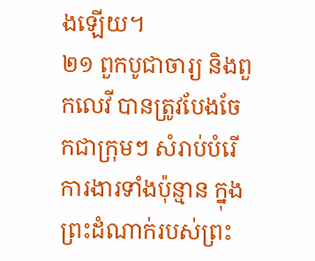ងឡើយ។
២១ ពួកបូជាចារ្យ និងពួកលេវី បានត្រូវបែងចែកជាក្រុមៗ សំរាប់បំរើការងារទាំងប៉ុន្មាន ក្នុងព្រះដំណាក់របស់ព្រះ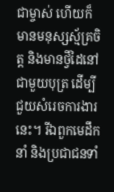ជាម្ចាស់ ហើយក៏មានមនុស្សស្ម័គ្រចិត្ត និងមានថ្វីដៃនៅជាមួយបុត្រ ដើម្បីជួយសំរេចការងារនេះ។ រីឯពួកមេដឹកនាំ និងប្រជាជនទាំ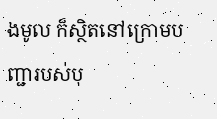ងមូល ក៏ស្ថិតនៅក្រោមបញ្ជារបស់បុ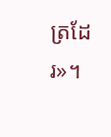ត្រដែរ»។